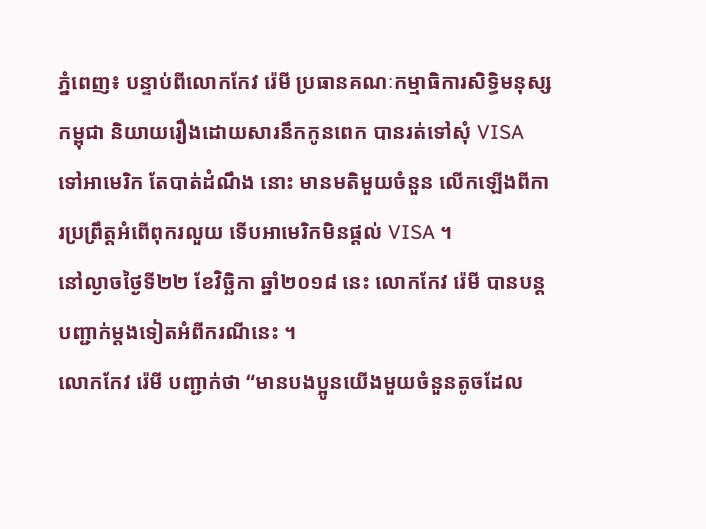ភ្នំពេញ៖ បន្ទាប់ពីលោកកែវ រ៉េមី ប្រធានគណៈកម្មាធិការសិទ្ធិមនុស្សកម្ពុជា និយាយរឿងដោយសារនឹកកូនពេក បានរត់ទៅសុំ VISA ទៅអាមេរិក តែបាត់ដំណឹង នោះ មានមតិមួយចំនួន លើកឡើងពីការប្រព្រឹត្តអំពើពុករលួយ ទើបអាមេរិកមិនផ្តល់ VISA ។
នៅល្ងាចថ្ងៃទី២២ ខែវិច្ឆិកា ឆ្នាំ២០១៨ នេះ លោកកែវ រ៉េមី បានបន្តបញ្ជាក់ម្តងទៀតអំពីករណីនេះ ។
លោកកែវ រ៉េមី បញ្ជាក់ថា “មានបងប្អូនយើងមួយចំនួនតូចដែល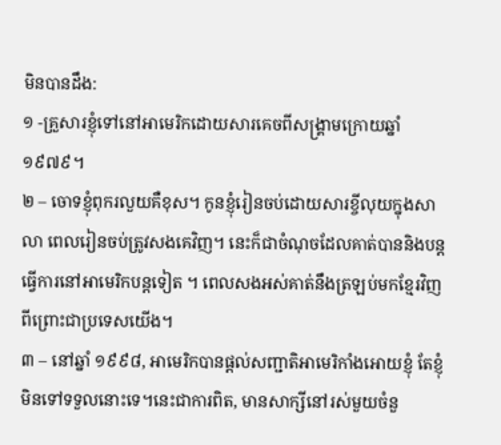មិនបានដឹង:
១ -គ្រួសារខ្ញុំទៅនៅអាមេរិកដោយសារគេចពីសង្គ្រាមក្រោយឆ្នាំ ១៩៧៩។
២ – ចោទខ្ញុំពុករលួយគឺខុស។ កូនខ្ញុំរៀនចប់ដោយសារខ្ចីលុយក្នុងសាលា ពេលរៀនចប់ត្រូវសងគេវិញ។ នេះក៏ជាចំណុចដែលគាត់បាននិងបន្តធ្វើការនៅអាមេរិកបន្តទៀត ។ ពេលសងអស់គាត់នឹងត្រឡប់មកខ្មែរវិញ ពីព្រោះជាប្រទេសយើង។
៣ – នៅឆ្នាំ ១៩៩៨, អាមេរិកបានផ្តល់សញ្ជាតិអាមេរិកាំងអោយខ្ញុំ តែខ្ញុំមិនទៅទទួលនោះទេ។នេះជាការពិត, មានសាក្សីនៅរស់មួយចំនួ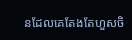នដែលគេតែងតែហួសចិ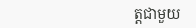ត្តជាមួយ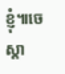ខ្ញុំ៕ចេស្តា